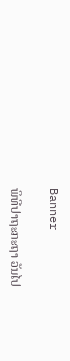Banner

ພິທີປາຖະກະຖາ ວັນໄປ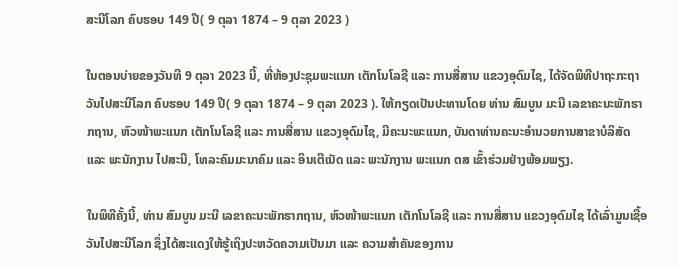ສະນີໂລກ ຄົບຮອບ 149 ປີ( 9 ຕຸລາ 1874 – 9 ຕຸລາ 2023 )

ໃນຕອນບ່າຍຂອງວັນທີ 9 ຕຸລາ 2023 ນີ້, ທີ່ຫ້ອງປະຊຸມພະແນກ ເຕັກໂນໂລຊີ ແລະ ການສື່ສານ ແຂວງອຸດົມໄຊ, ໄດ້ຈັດພິທີປາຖະກະຖາ ວັນໄປສະນີໂລກ ຄົບຮອບ 149 ປີ( 9 ຕຸລາ 1874 – 9 ຕຸລາ 2023 ). ໃຫ້ກຽດເປັນປະທານໂດຍ ທ່ານ ສົມບູນ ມະນີ ເລຂາຄະນະພັກຮາກຖານ, ຫົວໜ້າພະແນກ ເຕັກໂນໂລຊີ ແລະ ການສື່ສານ ແຂວງອຸດົມໄຊ, ມີຄະນະພະແນກ, ບັນດາທ່ານຄະນະອຳນວຍການສາຂາບໍລິສັດ ແລະ ພະນັກງານ ໄປສະນີ, ໂທລະຄົມມະນາຄົມ ແລະ ອິນເຕີເນັດ ແລະ ພະນັກງານ ພະແນກ ຕສ ເຂົ້າຮ່ວມຢ່າງພ້ອມພຽງ.

ໃນພິທີຄັ້ງນີ້, ທ່ານ ສົມບູນ ມະນີ ເລຂາຄະນະພັກຮາກຖານ, ຫົວໜ້າພະແນກ ເຕັກໂນໂລຊີ ແລະ ການສື່ສານ ແຂວງອຸດົມໄຊ ໄດ້ເລົ່າມູນເຊື້ອວັນໄປສະນີໂລກ ຊຶ່ງໄດ້ສະແດງໃຫ້ຮູ້ເຖິງປະຫວັດຄວາມເປັນມາ ແລະ ຄວາມສຳຄັນຂອງການ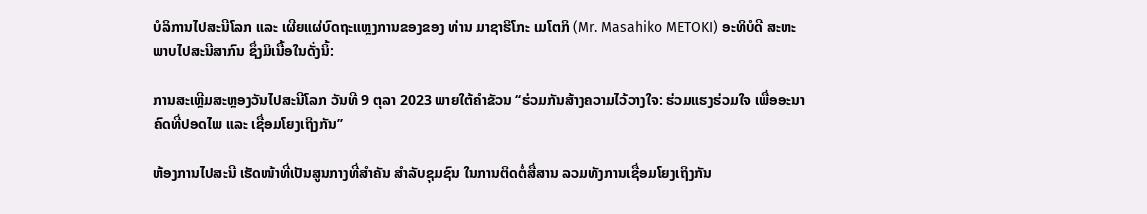ບໍລິການໄປສະນີໂລກ ແລະ ເຜີຍແຜ່ບົດຖະແຫຼງການຂອງຂອງ ທ່ານ ມາຊາຮິໂກະ ເມໂຕກິ (Mr. Masahiko METOKI) ອະທິບໍດີ ສະຫະພາບໄປສະນີສາກົນ ຊຶ່ງມິເນື້ອໃນດັ່ງນິ້:

ການສະເຫຼີມສະຫຼອງວັນໄປສະນີໂລກ ວັນທີ 9 ຕຸລາ 2023 ພາຍໃຕ້ຄຳຂັວນ ‘‘ຮ່ວມກັນສ້າງຄວາມໄວ້ວາງໃຈ: ຮ່ວມແຮງຮ່ວມໃຈ ເພື່ອອະນາຄົດທີ່ປອດໄພ ແລະ ເຊື່ອມໂຍງເຖິງກັນ’’

ຫ້ອງການໄປສະນີ ເຮັດໜ້າທີ່ເປັນສູນກາງທີ່ສໍາຄັນ ສຳລັບຊຸມຊົນ ໃນການຕິດຕໍ່ສື່ສານ ລວມທັງການເຊື່ອມໂຍງເຖິງກັນ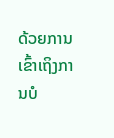ດ້ວຍການເຂົ້າເຖິງການບໍ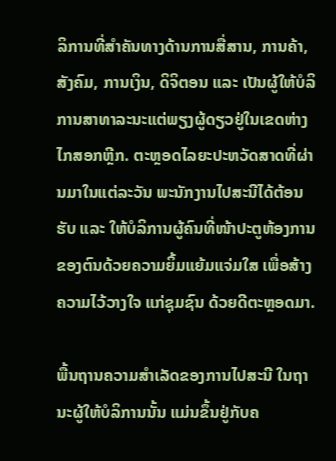ລິການທີ່ສຳຄັນທາງດ້ານການສື່ສານ, ການຄ້າ, ສັງຄົມ, ການເງິນ, ດິຈິຕອນ ແລະ ເປັນຜູ້ໃຫ້ບໍລິການສາທາລະນະແຕ່ພຽງຜູ້ດຽວຢູ່ໃນເຂດຫ່າງໄກສອກຫຼີກ. ຕະຫຼອດໄລຍະປະຫວັດສາດທີ່ຜ່ານມາໃນແຕ່ລະວັນ ພະນັກງານໄປສະນີໄດ້ຕ້ອນຮັບ ແລະ ໃຫ້ບໍລິການຜູ້ຄົນທີ່ໜ້າປະຕູຫ້ອງການຂອງຕົນດ້ວຍຄວາມຍິ້ມແຍ້ມແຈ່ມໃສ ເພື່ອສ້າງຄວາມໄວ້ວາງໃຈ ແກ່ຊຸມຊົນ ດ້ວຍດີຕະຫຼອດມາ.

ພື້ນຖານຄວາມສໍາເລັດຂອງການໄປສະນີ ໃນຖານະຜູ້ໃຫ້ບໍລິການນັ້ນ ແມ່ນຂຶ້ນຢູ່ກັບຄ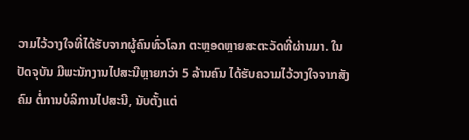ວາມໄວ້ວາງໃຈທີ່ໄດ້ຮັບຈາກຜູ້ຄົນທົ່ວໂລກ ຕະຫຼອດຫຼາຍສະຕະວັດທີ່ຜ່ານມາ. ໃນປັດຈຸບັນ ມີພະນັກງານໄປສະນີຫຼາຍກວ່າ 5 ລ້ານຄົນ ໄດ້ຮັບຄວາມໄວ້ວາງໃຈຈາກສັງຄົມ ຕໍ່ການບໍລິການໄປສະນີ, ນັບຕັ້ງແຕ່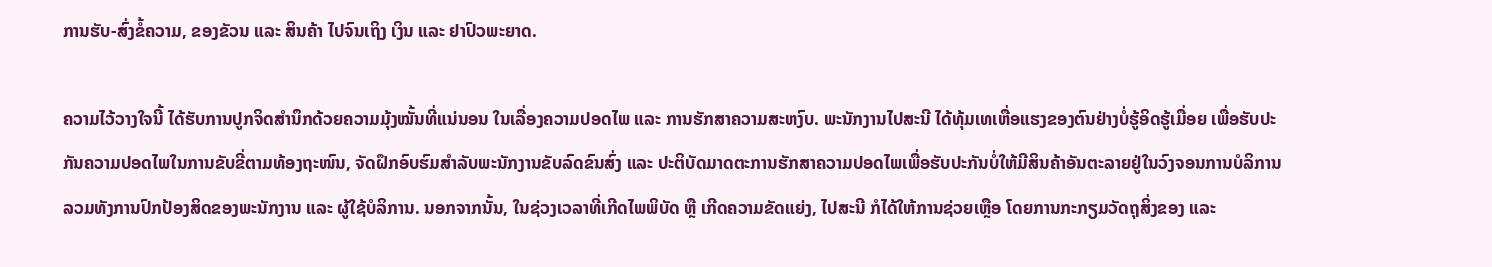ການຮັບ-ສົ່ງຂໍ້ຄວາມ, ຂອງຂັວນ ແລະ ສິນຄ້າ ໄປຈົນເຖິງ ເງິນ ແລະ ຢາປົວພະຍາດ.

ຄວາມໄວ້ວາງໃຈນີ້ ໄດ້ຮັບການປູກຈິດສຳນຶກດ້ວຍຄວາມມຸ້ງໝັ້ນທີ່ແນ່ນອນ ໃນເລື່ອງຄວາມປອດໄພ ແລະ ການຮັກສາຄວາມສະຫງົບ. ພະນັກງານໄປສະນີ ໄດ້ທຸ້ມເທເຫື່ອແຮງຂອງຕົນຢ່າງບໍ່ຮູ້ອິດຮູ້ເມື່ອຍ ເພື່ອຮັບປະກັນຄວາມປອດໄພໃນການຂັບຂີ່ຕາມທ້ອງຖະໜົນ, ຈັດຝຶກອົບຮົມສຳລັບພະນັກງານຂັບລົດຂົນສົ່ງ ແລະ ປະຕິບັດມາດຕະການຮັກສາຄວາມປອດໄພເພື່ອຮັບປະກັນບໍ່ໃຫ້ມີສິນຄ້າອັນຕະລາຍຢູ່ໃນວົງຈອນການບໍລິການ ລວມທັງການປົກປ້ອງສິດຂອງພະນັກງານ ແລະ ຜູ້ໃຊ້ບໍລິການ. ນອກຈາກນັ້ນ, ໃນຊ່ວງເວລາທີ່ເກີດໄພພິບັດ ຫຼື ເກີດຄວາມຂັດແຍ່ງ, ໄປສະນີ ກໍໄດ້ໃຫ້ການຊ່ວຍເຫຼືອ ໂດຍການກະກຽມວັດຖຸສິ່ງຂອງ ແລະ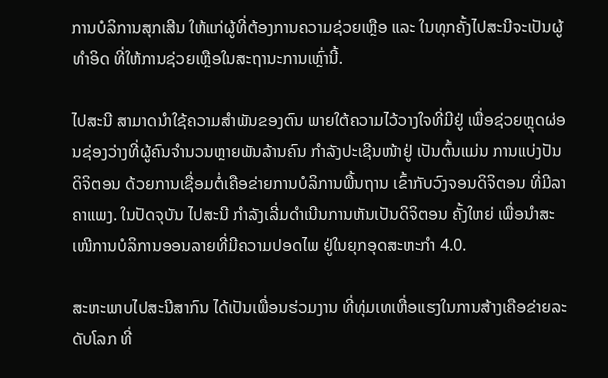ການບໍລິການສຸກເສີນ ໃຫ້ແກ່ຜູ້ທີ່ຕ້ອງການຄວາມຊ່ວຍເຫຼືອ ແລະ ໃນທຸກຄັ້ງໄປສະນີຈະເປັນຜູ້ທຳອິດ ທີ່ໃຫ້ການຊ່ວຍເຫຼືອໃນສະຖານະການເຫຼົ່ານີ້.

ໄປສະນີ ສາມາດນຳໃຊ້ຄວາມສໍາພັນຂອງຕົນ ພາຍໃຕ້ຄວາມໄວ້ວາງໃຈທີ່ມີຢູ່ ເພື່ອຊ່ວຍຫຼຸດຜ່ອນຊ່ອງວ່າງທີ່ຜູ້ຄົນຈໍານວນຫຼາຍພັນລ້ານຄົນ ກຳລັງປະເຊີນໜ້າຢູ່ ເປັນຕົ້ນແມ່ນ ການແບ່ງປັນດິຈິຕອນ ດ້ວຍການເຊື່ອມຕໍ່ເຄືອຂ່າຍການບໍລິການພື້ນຖານ ເຂົ້າກັບວົງຈອນດິຈິຕອນ ທີ່ມີລາຄາແພງ. ໃນປັດຈຸບັນ ໄປສະນີ ກຳລັງເລີ່ມດໍາເນີນການຫັນເປັນດິຈິຕອນ ຄັ້ງໃຫຍ່ ເພື່ອນໍາສະເໜີການບໍລິການອອນລາຍທີ່ມີຄວາມປອດໄພ ຢູ່ໃນຍຸກອຸດສະຫະກຳ 4.0.

ສະຫະພາບໄປສະນີສາກົນ ໄດ້ເປັນເພື່ອນຮ່ວມງານ ທີ່ທຸ່ມເທເຫື່ອແຮງໃນການສ້າງເຄືອຂ່າຍລະດັບໂລກ ທີ່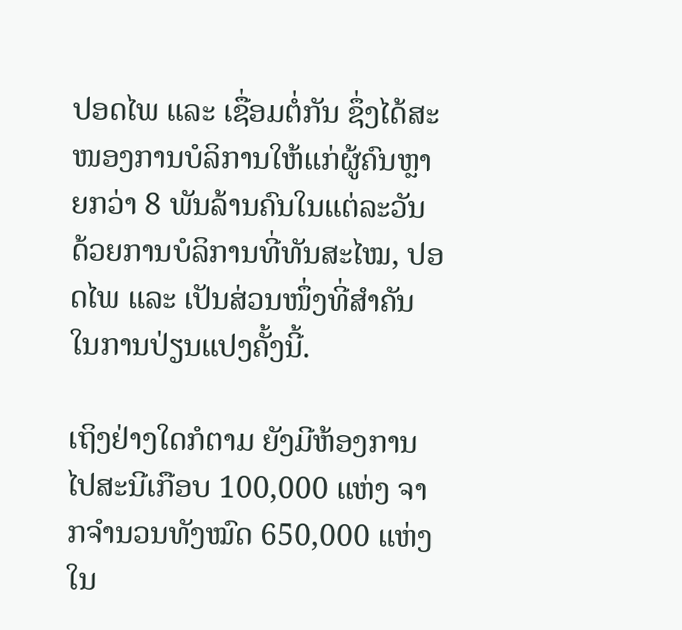ປອດໄພ ແລະ ເຊື່ອມຕໍ່ກັນ ຊຶ່ງໄດ້ສະໜອງການບໍລິການໃຫ້ແກ່ຜູ້ຄົນຫຼາຍກວ່າ 8 ພັນລ້ານຄົນໃນແຕ່ລະວັນ ດ້ວຍການບໍລິການທີ່ທັນສະໄໝ, ປອດໄພ ແລະ ເປັນສ່ວນໜຶ່ງທີ່ສໍາຄັນໃນການປ່ຽນແປງຄັ້ງນີ້.

ເຖິງຢ່າງໃດກໍຕາມ ຍັງມີຫ້ອງການໄປສະນີເກືອບ 100,000 ແຫ່ງ ຈາກຈຳນວນທັງໝົດ 650,000 ແຫ່ງ ໃນ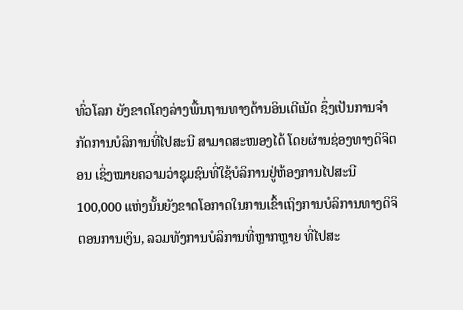ທົ່ວໂລກ ຍັງຂາດໂຄງລ່າງພື້ນຖານທາງດ້ານອິນເຕີເນັດ ຊຶ່ງເປັນການຈໍາກັດການບໍລິການທີ່ໄປສະນີ ສາມາດສະໜອງໄດ້ ໂດຍຜ່ານຊ່ອງທາງດິຈິຕອນ ເຊິ່ງໝາຍຄວາມວ່າຊຸມຊົນທີ່ໃຊ້ບໍລິການຢູ່ຫ້ອງການໄປສະນີ 100,000 ແຫ່ງນັ້ນຍັງຂາດໂອກາດໃນການເຂົ້າເຖິງການບໍລິການທາງດິຈິຕອນການເງິນ, ລວມທັງການບໍລິການທີ່ຫຼາກຫຼາຍ ທີ່ໄປສະ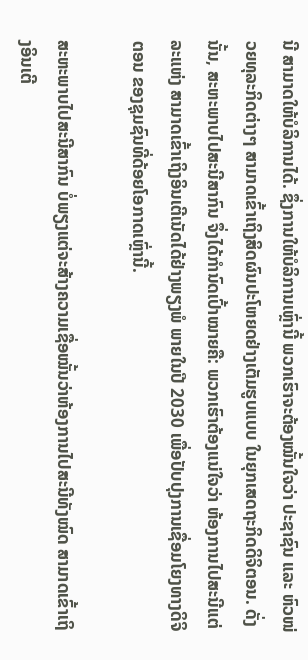ນີ ສາມາດໃຫ້ບໍລິການໄດ້. ຊຶ່ງການໃຫ້ບໍລິການເຫຼົ່ານີ້ ພວກເຮົາຈະຕ້ອງໝັ້ນໃຈວ່າ ປະຊາຊົນ ແລະ ຫົວໜ່ວຍທຸລະກິດຕ່າງໆ ສາມາດເຂົ້າເຖິງສິດຜົນປະໂຫຍດຢ່າງເຕັມຮູບແບບ ໃນຍຸກເສດຖະກິດດິຈິຕອນ. ດັ່ງນັ້ນ, ສະຫະພາບໄປສະນີສາກົນ ຈຶ່ງໄດ້ກໍານົດເປົ້າໝາຍຄື: ພວກເຮົາຕ້ອງແນ່ໃຈວ່າ ຫ້ອງການໄປສະນີແຕ່ລະແຫ່ງ ສາມາດເຂົ້າເຖິງອິນເຕີເນັດໄດ້ຢ່າງພຽງພໍ ພາຍໃນປີ 2030 ເພື່ອປັບປຸງການເຊື່ອມໂຍງທາງດິຈິຕອນ ຂອງຊຸມຊົນທີ່ດ້ອຍໂອກາດເຫຼົ່ານີ້.

ສະຫະພາບໄປສະນີສາກົນ ບໍ່ພຽງແຕ່ຈະສ້າງຄວາມເຊື່ອໝັ້ນວ່າຫ້ອງການໄປສະນີທັງໝົດ ສາມາດເຂົ້າເຖິງອິນເຕີ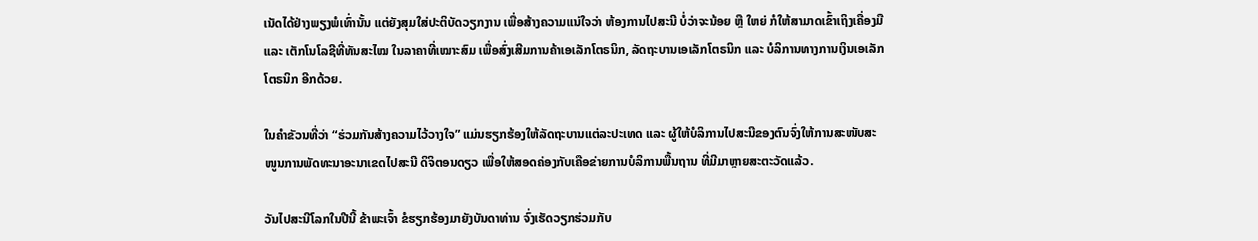ເນັດໄດ້ຢ່າງພຽງພໍເທົ່ານັ້ນ ແຕ່ຍັງສຸມໃສ່ປະຕິບັດວຽກງານ ເພື່ອສ້າງຄວາມແນ່ໃຈວ່າ ຫ້ອງການໄປສະນີ ບໍ່ວ່າຈະນ້ອຍ ຫຼື ໃຫຍ່ ກໍໃຫ້ສາມາດເຂົ້າເຖິງເຄື່ອງມື ແລະ ເຕັກໂນໂລຊີທີ່ທັນສະໄໝ ໃນລາຄາທີ່ເໝາະສົມ ເພື່ອສົ່ງເສີມການຄ້າເອເລັກໂຕຣນິກ, ລັດຖະບານເອເລັກໂຕຣນິກ ແລະ ບໍລິການທາງການເງິນເອເລັກໂຕຣນິກ ອີກດ້ວຍ.

ໃນຄຳຂັວນທີ່ວ່າ “ຮ່ວມກັນສ້າງຄວາມໄວ້ວາງໃຈ” ແມ່ນຮຽກຮ້ອງໃຫ້ລັດຖະບານແຕ່ລະປະເທດ ແລະ ຜູ້ໃຫ້ບໍລິການໄປສະນີຂອງຕົນຈົ່ງໃຫ້ການສະໜັບສະໜູນການພັດທະນາອະນາເຂດໄປສະນີ ດິຈິຕອນດຽວ ເພື່ອໃຫ້ສອດຄ່ອງກັບເຄືອຂ່າຍການບໍລິການພື້ນຖານ ທີ່ມີມາຫຼາຍສະຕະວັດແລ້ວ.

ວັນໄປສະນີໂລກໃນປີນີ້ ຂ້າພະເຈົ້າ ຂໍຮຽກຮ້ອງມາຍັງບັນດາທ່ານ ຈົ່ງເຮັດວຽກຮ່ວມກັບ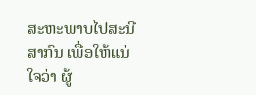ສະຫະພາບໄປສະນີສາກົນ ເພື່ອໃຫ້ແນ່ໃຈວ່າ ຜູ້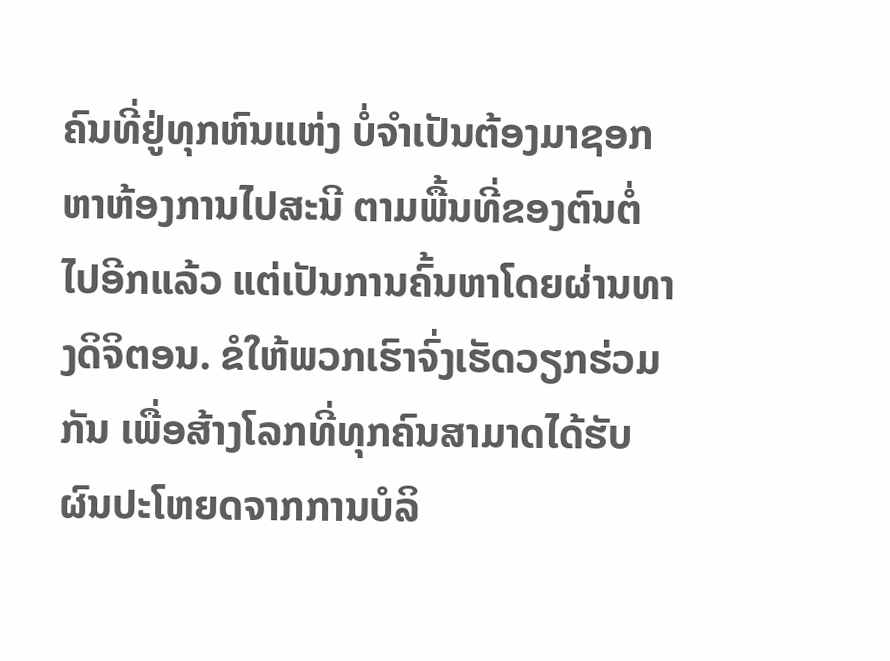ຄົນທີ່ຢູ່ທຸກຫົນແຫ່ງ ບໍ່ຈໍາເປັນຕ້ອງມາຊອກຫາຫ້ອງການໄປສະນີ ຕາມພື້ນທີ່ຂອງຕົນຕໍ່ໄປອີກແລ້ວ ແຕ່ເປັນການຄົ້ນຫາໂດຍຜ່ານທາງດິຈິຕອນ. ຂໍໃຫ້ພວກເຮົາຈົ່ງເຮັດວຽກຮ່ວມກັນ ເພື່ອສ້າງໂລກທີ່ທຸກຄົນສາມາດໄດ້ຮັບຜົນປະໂຫຍດຈາກການບໍລິ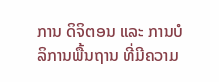ການ ດິຈິຕອນ ແລະ ການບໍລິການພື້ນຖານ ທີ່ມີຄວາມ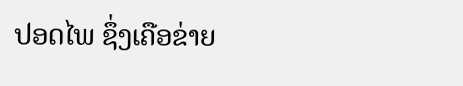ປອດໄພ ຊຶ່ງເຄືອຂ່າຍ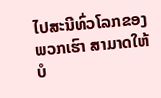ໄປສະນີທົ່ວໂລກຂອງພວກເຮົາ ສາມາດໃຫ້ບໍ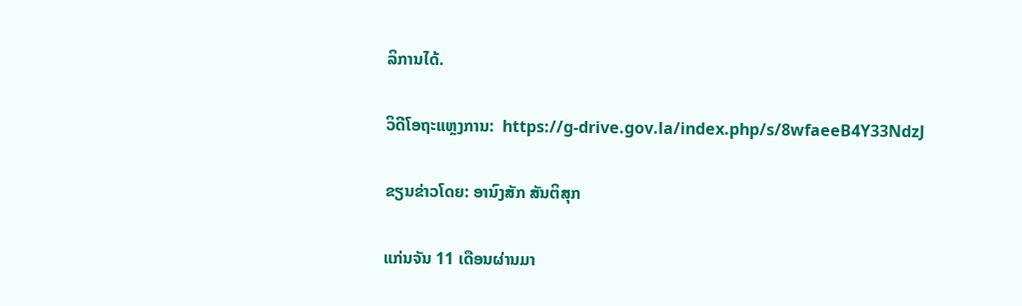ລິການໄດ້.

ວິດີໂອຖະແຫຼງການ:  https://g-drive.gov.la/index.php/s/8wfaeeB4Y33NdzJ

ຂຽນຂ່າວໂດຍ: ອານົງສັກ ສັນຕິສຸກ

ແກ່ນຈັນ 11 ເດືອນຜ່ານມາ